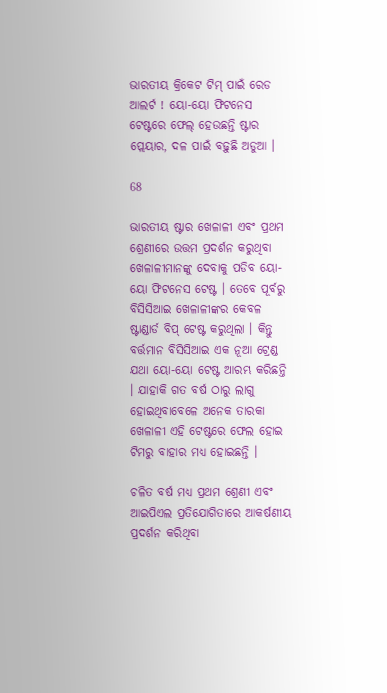ଭାରତୀୟ କ୍ରିକେଟ ଟିମ୍ ପାଇଁ ରେଡ ଆଲର୍ଟ ! ୟୋ-ୟୋ ଫିଟନେସ ଟେଷ୍ଟରେ ଫେଲ୍ ହେଉଛନ୍ତି ଷ୍ଟାର ପ୍ଲେୟାର, ଦଳ ପାଇଁ ବଢ଼ୁଛି ଅଡୁଆ ।

68

ଭାରତୀୟ ଷ୍ଟାର ଖେଳାଳୀ ଏବଂ ପ୍ରଥମ ଶ୍ରେଣୀରେ ଉତ୍ତମ ପ୍ରଦର୍ଶନ କରୁଥିବା ଖେଳାଳୀମାନଙ୍କୁ ଦେବାକୁ ପଡିବ ୟୋ-ୟୋ ଫିଟନେସ ଟେଷ୍ଟ । ତେବେ ପୂର୍ବରୁ ବିସିସିଆଇ ଖେଳାଳୀଙ୍କର କେବଳ ଷ୍ଟାଣ୍ଡାର୍ଡ ବିପ୍ ଟେଷ୍ଟ କରୁଥିଲା । କିନ୍ତୁ ବର୍ତ୍ତମାନ ବିସିସିଆଇ ଏକ ନୂଆ ଟ୍ରେଣ୍ଡ ଯଥା ୟୋ-ୟୋ ଟେଷ୍ଟ ଆରମ୍ଭ କରିଛନ୍ତି । ଯାହାକି ଗତ ବର୍ଷ ଠାରୁ ଲାଗୁ ହୋଇଥିବାବେଳେ ଅନେକ ତାରକା ଖେଳାଳୀ ଏହି ଟେଷ୍ଟରେ ଫେଲ ହୋଇ ଟିମରୁ ବାହାର ମଧ୍ୟ ହୋଇଛନ୍ତି ।

ଚଳିତ ବର୍ଷ ମଧ୍ୟ ପ୍ରଥମ ଶ୍ରେଣୀ ଏବଂ ଆଇପିଏଲ ପ୍ରତିଯୋଗିତାରେ ଆକର୍ଷଣୀୟ ପ୍ରଦର୍ଶନ କରିଥିବା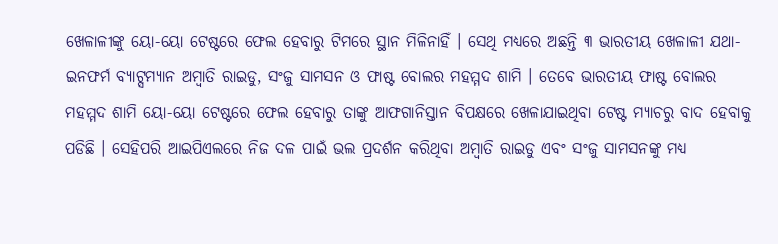ଖେଳାଳୀଙ୍କୁ ୟୋ-ୟୋ ଟେଷ୍ଟରେ ଫେଲ ହେବାରୁ ଟିମରେ ସ୍ଥାନ ମିଳିନାହିଁ । ସେଥି ମଧ୍ୟରେ ଅଛନ୍ତି ୩ ଭାରତୀୟ ଖେଳାଳୀ ଯଥା- ଇନଫର୍ମ ବ୍ୟାଟ୍ସମ୍ୟାନ ଅମ୍ବାତି ରାଇଡୁ, ସଂଜୁ ସାମସନ ଓ ଫାଷ୍ଟ ବୋଲର ମହମ୍ମଦ ଶାମି । ତେବେ ଭାରତୀୟ ଫାଷ୍ଟ ବୋଲର ମହମ୍ମଦ ଶାମି ୟୋ-ୟୋ ଟେଷ୍ଟରେ ଫେଲ ହେବାରୁ ତାଙ୍କୁ ଆଫଗାନିସ୍ତାନ ବିପକ୍ଷରେ ଖେଳାଯାଇଥିବା ଟେଷ୍ଟ ମ୍ୟାଚରୁ ବାଦ ହେବାକୁ ପଡିଛି । ସେହିପରି ଆଇପିଏଲରେ ନିଜ ଦଳ ପାଇଁ ଭଲ ପ୍ରଦର୍ଶନ କରିଥିବା ଅମ୍ବାତି ରାଇଡୁ ଏବଂ ସଂଜୁ ସାମସନଙ୍କୁ ମଧ୍ୟ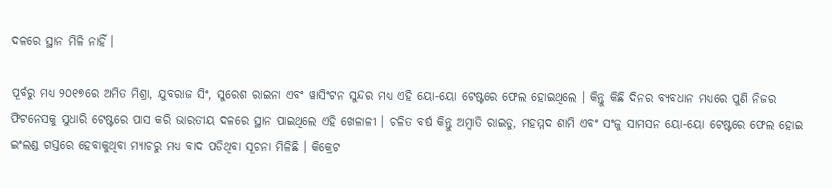ଦଳରେ ସ୍ଥାନ ମିଳି ନାହିଁ ।

ପୂର୍ବରୁ ମଧ୍ୟ ୨୦୧୭ରେ ଅମିତ ମିଶ୍ରା, ଯୁବରାଜ ସିଂ, ସୁରେଶ ରାଇନା ଏବଂ ୱାସିଂଟନ ସୁନ୍ଦର ମଧ୍ୟ ଏହି ୟୋ-ୟୋ ଟେଷ୍ଟରେ ଫେଲ ହୋଇଥିଲେ । କିନ୍ତୁ କିଛି ଦିନର ବ୍ୟବଧାନ ମଧ୍ୟରେ ପୁଣି ନିଜର ଫିଟନେସକୁ ସୁଧାରି ଟେଷ୍ଟରେ ପାସ କରି ଭାରତୀୟ ଦଳରେ ସ୍ଥାନ ପାଇଥିଲେ ଏହି ଖେଳାଳୀ । ଚଳିତ ବର୍ଷ କିନ୍ତୁ ଅମ୍ବାତି ରାଇଡୁ, ମହମ୍ମଦ ଶାମି ଏବଂ ସଂଜୁ ସାମସନ ୟୋ-ୟୋ ଟେଷ୍ଟରେ ଫେଲ ହୋଇ ଇଂଲଣ୍ଡ ଗସ୍ତରେ ହେବାକୁଥିବା ମ୍ୟାଚରୁ ମଧ୍ୟ ବାଦ ପଡିଥିବା ସୂଚନା ମିଳିଛି । କିକ୍ରେଟ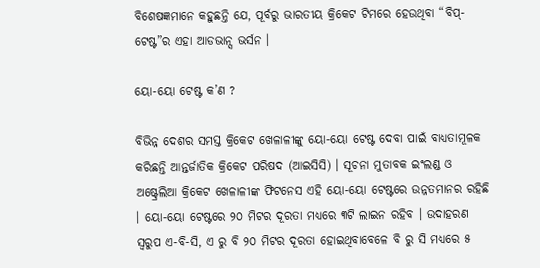ବିଶେଷଜ୍ଞମାନେ କହୁଛନ୍ତି ଯେ, ପୂର୍ବରୁ ଭାରତୀୟ କ୍ରିକେଟ ଟିମରେ ହେଉଥିବା “ବିପ୍-ଟେଷ୍ଟ”ର ଏହା ଆଡଭାନ୍ସ ଭର୍ସନ ।

ୟୋ-ୟୋ ଟେଷ୍ଟ କ’ଣ ?

ବିଭିନ୍ନ ଦେଶର ସମସ୍ତ କ୍ରିକେଟ ଖେଳାଳୀଙ୍କୁ ୟୋ-ୟୋ ଟେଷ୍ଟ ଦେବା ପାଇଁ ବାଧ୍ୟତାମୂଳକ କରିଛନ୍ତି ଆନ୍ତର୍ଜାତିକ କ୍ରିକେଟ ପରିଷଦ (ଆଇସିସି) । ସୂଚନା ମୁତାବକ ଇଂଲଣ୍ଡ ଓ ଅଷ୍ଟ୍ରେଲିଆ କ୍ରିକେଟ ଖେଳାଳୀଙ୍କ ଫିଟନେସ ଏହି ୟୋ-ୟୋ ଟେଷ୍ଟରେ ଉନ୍ନତମାନର ରହିଛି । ୟୋ-ୟୋ ଟେଷ୍ଟରେ ୨୦ ମିଟର ଦୂରତା ମଧ୍ୟରେ ୩ଟି ଲାଇନ ରହିବ । ଉଦାହରଣ ସ୍ୱରୁପ ଏ-ବି-ସି, ଏ ରୁ ବି ୨୦ ମିଟର ଦୂରତା ହୋଇଥିବାବେଳେ ବି ରୁ ସି ମଧ୍ୟରେ ୫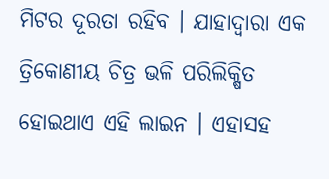ମିଟର ଦୂରତା ରହିବ । ଯାହାଦ୍ୱାରା ଏକ ତ୍ରିକୋଣୀୟ ଚିତ୍ର ଭଳି ପରିଲିକ୍ଷିତ ହୋଇଥାଏ ଏହି ଲାଇନ । ଏହାସହ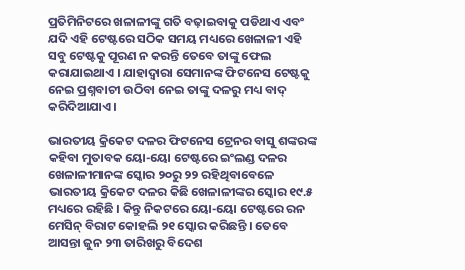ପ୍ରତିମିନିଟରେ ଖଳାଳୀଙ୍କୁ ଗତି ବଢ଼ାଇବାକୁ ପଡିଥାଏ ଏବଂ ଯଦି ଏହି ଟେଷ୍ଟରେ ସଠିକ ସମୟ ମଧ୍ୟରେ ଖେଳାଳୀ ଏହି ସବୁ ଟେଷ୍ଟକୁ ପୂରଣ ନ କରନ୍ତି ତେବେ ତାଙ୍କୁ ଫେଲ କରାଯାଇଥାଏ । ଯାହାଦ୍ୱାରା ସେମାନଙ୍କ ଫିଟନେସ ଟେଷ୍ଟକୁ ନେଇ ପ୍ରଶ୍ନବାଚୀ ଉଠିବା ନେଇ ତାଙ୍କୁ ଦଳରୁ ମଧ୍ୟ ବାଦ୍ କରିଦିଆଯାଏ ।

ଭାରତୀୟ କ୍ରିକେଟ ଦଳର ଫିଟନେସ ଟ୍ରେନର ବାସୁ ଶଙ୍କରଙ୍କ କହିବା ମୁତାବକ ୟୋ-ୟୋ ଟେଷ୍ଟରେ ଇଂଲଣ୍ଡ ଦଳର ଖେଳାଳୀମାନଙ୍କ ସ୍କୋର ୨୦ରୁ ୨୨ ରହିଥିବାବେଳେ ଭାରତୀୟ କ୍ରିକେଟ ଦଳର କିଛି ଖେଳାଳୀଙ୍କର ସ୍କୋର ୧୯.୫ ମଧ୍ୟରେ ରହିଛି । କିନ୍ତୁ ନିକଟରେ ୟୋ-ୟୋ ଟେଷ୍ଟରେ ରନ ମେସିନ୍ ବିରାଟ କୋହଲି ୨୧ ସ୍କୋର କରିଛନ୍ତି । ତେବେ ଆସନ୍ତା ଜୁନ ୨୩ ତାରିଖରୁ ବିଦେଶ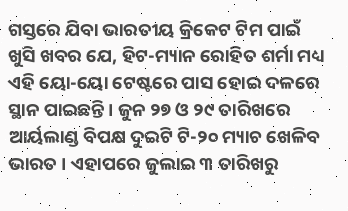ଗସ୍ତରେ ଯିବା ଭାରତୀୟ କ୍ରିକେଟ ଟିମ ପାଇଁ ଖୁସି ଖବର ଯେ, ହିଟ-ମ୍ୟାନ ରୋହିତ ଶର୍ମା ମଧ୍ୟ ଏହି ୟୋ-ୟୋ ଟେଷ୍ଟରେ ପାସ ହୋଇ ଦଳରେ ସ୍ଥାନ ପାଇଛନ୍ତି । ଜୁନ ୨୭ ଓ ୨୯ ତାରିଖରେ ଆର୍ୟଲାଣ୍ଡ ବିପକ୍ଷ ଦୁଇଟି ଟି-୨୦ ମ୍ୟାଚ ଖେଳିବ ଭାରତ । ଏହାପରେ ଜୁଲାଇ ୩ ତାରିଖରୁ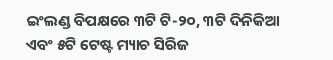ଇଂଲଣ୍ଡ ବିପକ୍ଷରେ ୩ଟି ଟି-୨୦, ୩ଟି ଦିନିକିଆ ଏବଂ ୫ଟି ଟେଷ୍ଟ ମ୍ୟାଚ ସିରିଜ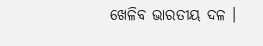ଖେଳିବ ଭାରତୀୟ ଦଳ ।